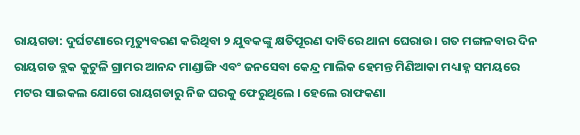ରାୟଗଡା: ଦୁର୍ଘଟଣାରେ ମୃତ୍ୟୁବରଣ କରିଥିବା ୨ ଯୁବକଙ୍କୁ କ୍ଷତିପୂରଣ ଦାବିରେ ଥାନା ଘେରାଉ । ଗତ ମଙ୍ଗଳବାର ଦିନ ରାୟଗଡ ବ୍ଲକ କୁଟୁଳି ଗ୍ରାମର ଆନନ୍ଦ ମାଣ୍ଡାଙ୍ଗି ଏବଂ ଜନସେବା କେନ୍ଦ୍ର ମାଲିକ ହେମନ୍ତ ମିଣିଆକା ମଧ୍ୟାହ୍ନ ସମୟରେ ମଟର ସାଇକଲ ଯୋଗେ ରାୟଗଡାରୁ ନିଜ ଘରକୁ ଫେରୁଥିଲେ । ହେଲେ ରାଫକଣା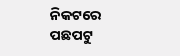ନିକଟରେ ପଛପଟୁ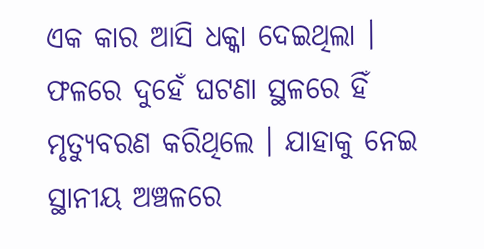ଏକ କାର ଆସି ଧକ୍କା ଦେଇଥିଲା । ଫଳରେ ଦୁହେଁ ଘଟଣା ସ୍ଥଳରେ ହିଁ ମୃତ୍ୟୁବରଣ କରିଥିଲେ । ଯାହାକୁ ନେଇ ସ୍ଥାନୀୟ ଅଞ୍ଚଳରେ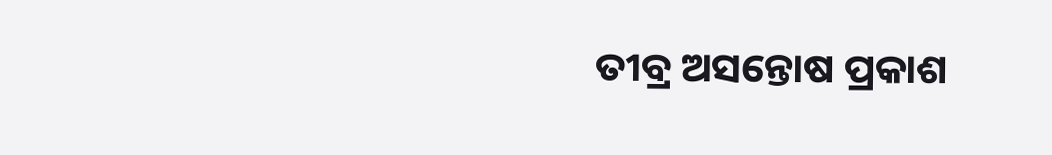ତୀବ୍ର ଅସନ୍ତୋଷ ପ୍ରକାଶ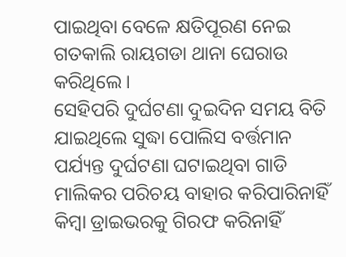ପାଇଥିବା ବେଳେ କ୍ଷତିପୂରଣ ନେଇ ଗତକାଲି ରାୟଗଡା ଥାନା ଘେରାଉ କରିଥିଲେ ।
ସେହିପରି ଦୁର୍ଘଟଣା ଦୁଇଦିନ ସମୟ ବିତି ଯାଇଥିଲେ ସୁଦ୍ଧା ପୋଲିସ ବର୍ତ୍ତମାନ ପର୍ଯ୍ୟନ୍ତ ଦୁର୍ଘଟଣା ଘଟାଇଥିବା ଗାଡି ମାଲିକର ପରିଚୟ ବାହାର କରିପାରିନାହିଁ କିମ୍ବା ଡ୍ରାଇଭରକୁ ଗିରଫ କରିନାହିଁ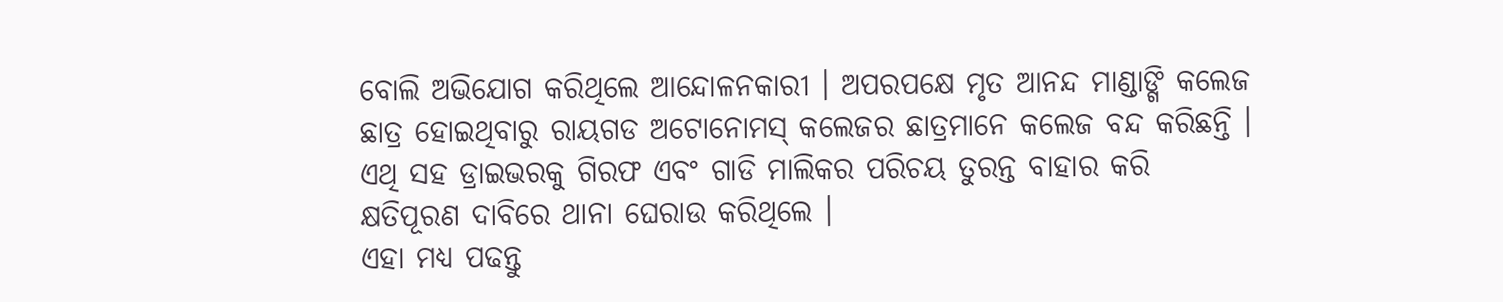ବୋଲି ଅଭିଯୋଗ କରିଥିଲେ ଆନ୍ଦୋଳନକାରୀ । ଅପରପକ୍ଷେ ମୃତ ଆନନ୍ଦ ମାଣ୍ଡାଙ୍ଗି କଲେଜ ଛାତ୍ର ହୋଇଥିବାରୁ ରାୟଗଡ ଅଟୋନୋମସ୍ କଲେଜର ଛାତ୍ରମାନେ କଲେଜ ବନ୍ଦ କରିଛନ୍ତି । ଏଥି ସହ ଡ୍ରାଇଭରକୁ ଗିରଫ ଏବଂ ଗାଡି ମାଲିକର ପରିଚୟ ତୁରନ୍ତ ବାହାର କରି କ୍ଷତିପୂରଣ ଦାବିରେ ଥାନା ଘେରାଉ କରିଥିଲେ ।
ଏହା ମଧ୍ୟ ପଢନ୍ତୁ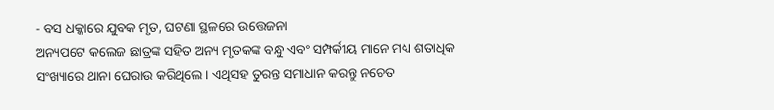- ବସ ଧକ୍କାରେ ଯୁବକ ମୃତ, ଘଟଣା ସ୍ଥଳରେ ଉତ୍ତେଜନା
ଅନ୍ୟପଟେ କଲେଜ ଛାତ୍ରଙ୍କ ସହିତ ଅନ୍ୟ ମୃତକଙ୍କ ବନ୍ଧୁ ଏବଂ ସମ୍ପର୍କୀୟ ମାନେ ମଧ୍ୟ ଶତାଧିକ ସଂଖ୍ୟାରେ ଥାନା ଘେରାଉ କରିଥିଲେ । ଏଥିସହ ତୁରନ୍ତ ସମାଧାନ କରନ୍ତୁ ନଚେତ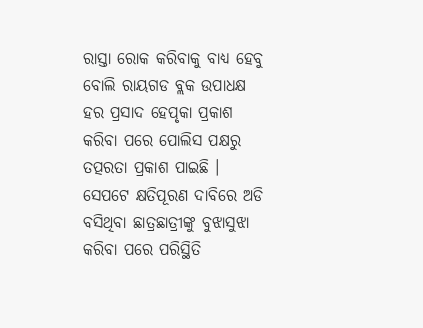ରାସ୍ତା ରୋକ କରିବାକୁ ବାଧ୍ୟ ହେବୁ ବୋଲି ରାୟଗଡ ବ୍ଲକ ଉପାଧକ୍ଷ ହର ପ୍ରସାଦ ହେପୃକା ପ୍ରକାଶ କରିବା ପରେ ପୋଲିସ ପକ୍ଷରୁ ତତ୍ପରତା ପ୍ରକାଶ ପାଇଛି । ସେପଟେ କ୍ଷତିପୂରଣ ଦାବିରେ ଅଡି ବସିଥିବା ଛାତ୍ରଛାତ୍ରୀଙ୍କୁ ବୁଝାସୁଝା କରିବା ପରେ ପରିସ୍ଥିତି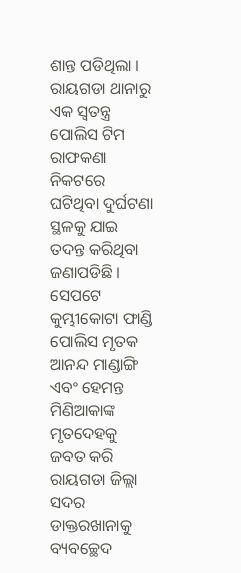ଶାନ୍ତ ପଡିଥିଲା । ରାୟଗଡା ଥାନାରୁ ଏକ ସ୍ଵତନ୍ତ୍ର ପୋଲିସ ଟିମ ରାଫକଣା ନିକଟରେ ଘଟିଥିବା ଦୁର୍ଘଟଣା ସ୍ଥଳକୁ ଯାଇ ତଦନ୍ତ କରିଥିବା ଜଣାପଡିଛି । ସେପଟେ କୁମ୍ଭୀକୋଟା ଫାଣ୍ଡି ପୋଲିସ ମୃତକ ଆନନ୍ଦ ମାଣ୍ଡାଙ୍ଗି ଏବଂ ହେମନ୍ତ ମିଣିଆକାଙ୍କ ମୃତଦେହକୁ ଜବତ କରି ରାୟଗଡା ଜିଲ୍ଲା ସଦର ଡାକ୍ତରଖାନାକୁ ବ୍ୟବଚ୍ଛେଦ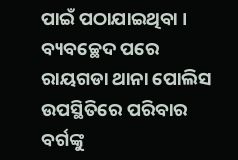ପାଇଁ ପଠାଯାଇଥିବା । ବ୍ୟବଚ୍ଛେଦ ପରେ ରାୟଗଡା ଥାନା ପୋଲିସ ଉପସ୍ଥିତିରେ ପରିବାର ବର୍ଗଙ୍କୁ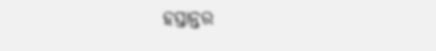ହସ୍ତାନ୍ତର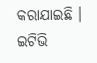କରାଯାଇଛି ।
ଇଟିଭି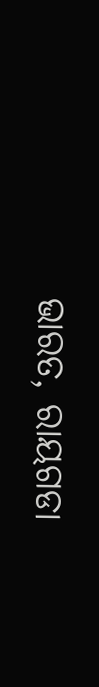ଭାରତ, ରାୟଗଡା